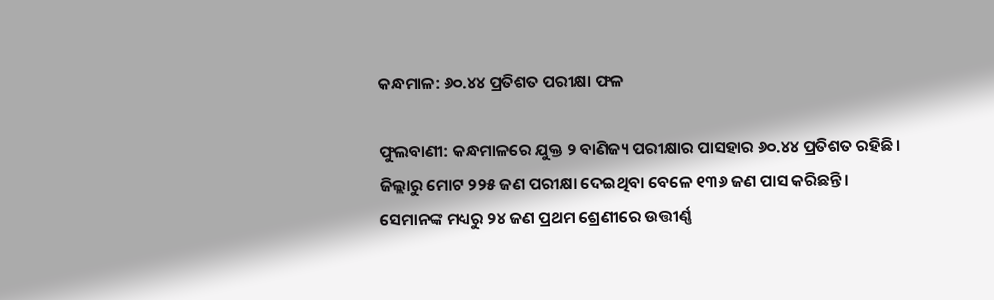କନ୍ଧମାଳ: ୬୦.୪୪ ପ୍ରତିଶତ ପରୀକ୍ଷା ଫଳ

ଫୁଲବାଣୀ: କନ୍ଧମାଳରେ ଯୁକ୍ତ ୨ ବାଣିଜ୍ୟ ପରୀକ୍ଷାର ପାସହାର ୬୦.୪୪ ପ୍ରତିଶତ ରହିଛି। ଜିଲ୍ଲାରୁ ମୋଟ ୨୨୫ ଜଣ ପରୀକ୍ଷା ଦେଇଥିବା ବେଳେ ୧୩୬ ଜଣ ପାସ କରିଛନ୍ତି। ସେମାନଙ୍କ ମଧ୍ୟରୁ ୨୪ ଜଣ ପ୍ରଥମ ଶ୍ରେଣୀରେ ଉତ୍ତୀର୍ଣ୍ଣ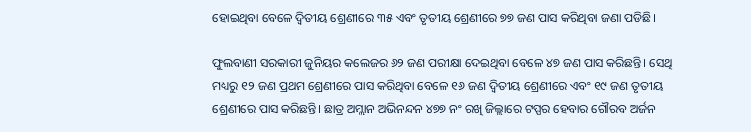ହୋଇଥିବା ବେଳେ ଦ୍ୱିତୀୟ ଶ୍ରେଣୀରେ ୩୫ ଏବଂ ତୃତୀୟ ଶ୍ରେଣୀରେ ୭୭ ଜଣ ପାସ କରିଥିବା ଜଣା ପଡିଛି।

ଫୁଲବାଣୀ ସରକାରୀ ଜୁନିୟର କଲେଜର ୬୨ ଜଣ ପରୀକ୍ଷା ଦେଇଥିବା ବେଳେ ୪୭ ଜଣ ପାସ କରିଛନ୍ତି। ସେଥି ମଧ୍ୟରୁ ୧୨ ଜଣ ପ୍ରଥମ ଶ୍ରେଣୀରେ ପାସ କରିଥିବା ବେଳେ ୧୬ ଜଣ ଦ୍ୱିତୀୟ ଶ୍ରେଣୀରେ ଏବଂ ୧୯ ଜଣ ତୃତୀୟ ଶ୍ରେଣୀରେ ପାସ କରିଛନ୍ତି। ଛାତ୍ର ଅମ୍ଲାନ ଅଭିନନ୍ଦନ ୪୭୭ ନଂ ରଖି ଜିଲ୍ଲାରେ ଟପ୍ପର ହେବାର ଗୌରବ ଅର୍ଜନ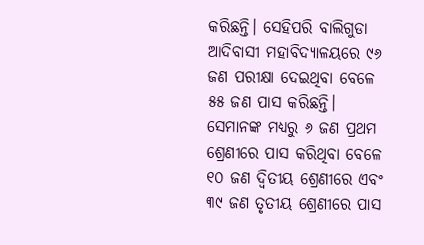କରିଛନ୍ତି। ସେହିପରି ବାଲିଗୁଡା ଆଦିବାସୀ ମହାବିଦ୍ୟାଳୟରେ ୯୬ ଜଣ ପରୀକ୍ଷା ଦେଇଥିବା ବେଳେ ୫୫ ଜଣ ପାସ କରିଛନ୍ତି। ସେମାନଙ୍କ ମଧ୍ୟରୁ ୬ ଜଣ ପ୍ରଥମ ଶ୍ରେଣୀରେ ପାସ କରିଥିବା ବେଳେ ୧୦ ଜଣ ଦ୍ୱିତୀୟ ଶ୍ରେଣୀରେ ଏବଂ ୩୯ ଜଣ ତୃତୀୟ ଶ୍ରେଣୀରେ ପାସ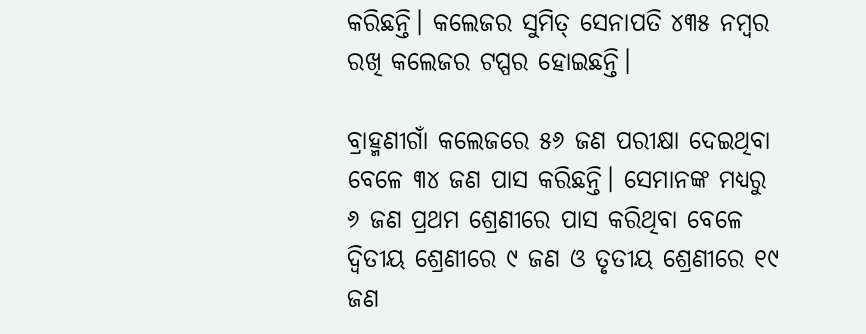କରିଛନ୍ତି। କଲେଜର ସୁମିତ୍‍ ସେନାପତି ୪୩୫ ନମ୍ବର ରଖି କଲେଜର ଟପ୍ପର ହୋଇଛନ୍ତି।

ବ୍ରାହ୍ମଣୀଗାଁ କଲେଜରେ ୫୬ ଜଣ ପରୀକ୍ଷା ଦେଇଥିବା ବେଳେ ୩୪ ଜଣ ପାସ କରିଛନ୍ତି। ସେମାନଙ୍କ ମଧ୍ୟରୁ ୬ ଜଣ ପ୍ରଥମ ଶ୍ରେଣୀରେ ପାସ କରିଥିବା ବେଳେ ଦ୍ୱିତୀୟ ଶ୍ରେଣୀରେ ୯ ଜଣ ଓ ତୃତୀୟ ଶ୍ରେଣୀରେ ୧୯ ଜଣ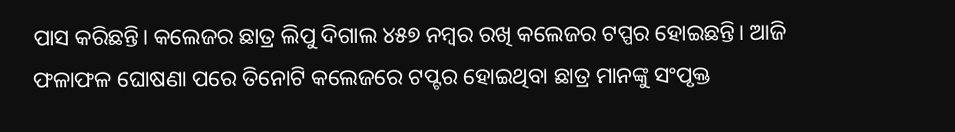ପାସ କରିଛନ୍ତି। କଲେଜର ଛାତ୍ର ଲିପୁ ଦିଗାଲ ୪୫୭ ନମ୍ବର ରଖି କଲେଜର ଟପ୍ପର ହୋଇଛନ୍ତି। ଆଜି ଫଳାଫଳ ଘୋଷଣା ପରେ ତିନୋଟି କଲେଜରେ ଟପ୍ଟର ହୋଇଥିବା ଛାତ୍ର ମାନଙ୍କୁ ସଂପୃକ୍ତ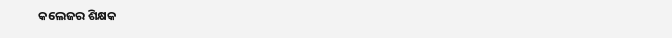କଲେଜର ଶିକ୍ଷକ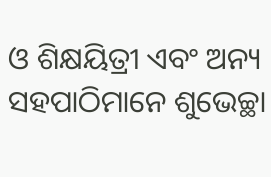ଓ ଶିକ୍ଷୟିତ୍ରୀ ଏବଂ ଅନ୍ୟ ସହପାଠିମାନେ ଶୁଭେଚ୍ଛା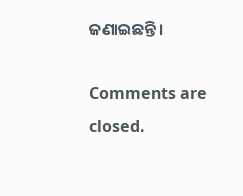ଜଣାଇଛନ୍ତି।

Comments are closed.